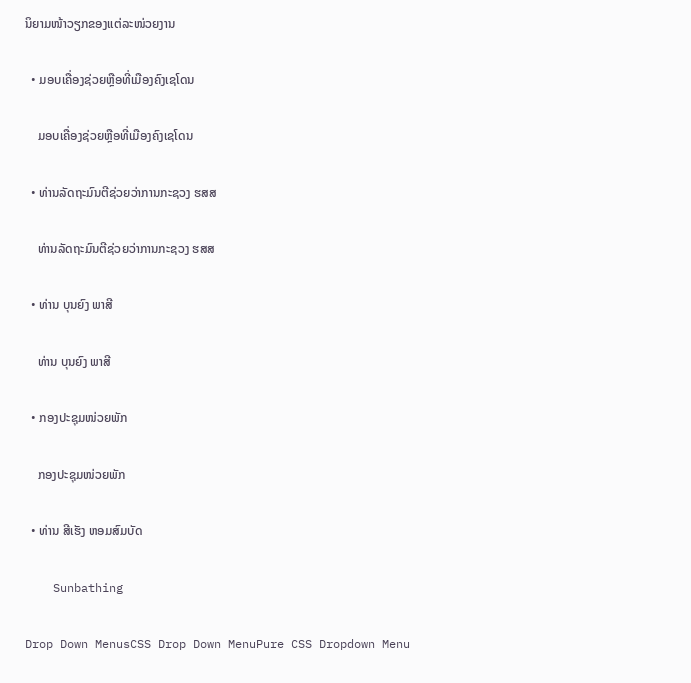ນິຍາມໜ້າວຽກຂອງແຕ່ລະໜ່ວຍງານ

  • ມອບເຄື່ອງຊ່ວຍຫຼືອທີ່ເມືອງຄົງເຊໂດນ

    ມອບເຄື່ອງຊ່ວຍຫຼືອທີ່ເມືອງຄົງເຊໂດນ

  • ທ່ານລັດຖະມົນຕີຊ່ວຍວ່າການກະຊວງ ຮສສ

    ທ່ານລັດຖະມົນຕີຊ່ວຍວ່າການກະຊວງ ຮສສ

  • ທ່ານ ບຸນຍົງ ພາສີ

    ທ່ານ ບຸນຍົງ ພາສີ

  • ກອງປະຊຸມໜ່ວຍພັກ

    ກອງປະຊຸມໜ່ວຍພັກ

  • ທ່ານ ສີເຮັງ ຫອມສົມບັດ

    Sunbathing

Drop Down MenusCSS Drop Down MenuPure CSS Dropdown Menu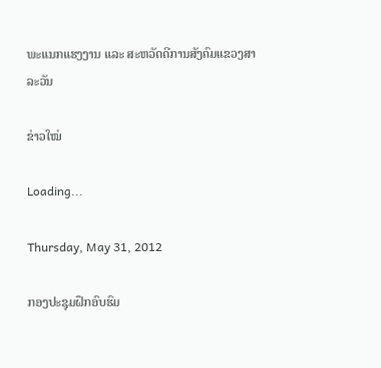ພະແນກແຮງງານ ແລະ ສະຫວັດດີການສັງຄົມແຂວງສາລະວັນ

ຂ່າວໃໝ່

Loading...

Thursday, May 31, 2012

ກອງປະຊຸມຝຶກອົບຮົມ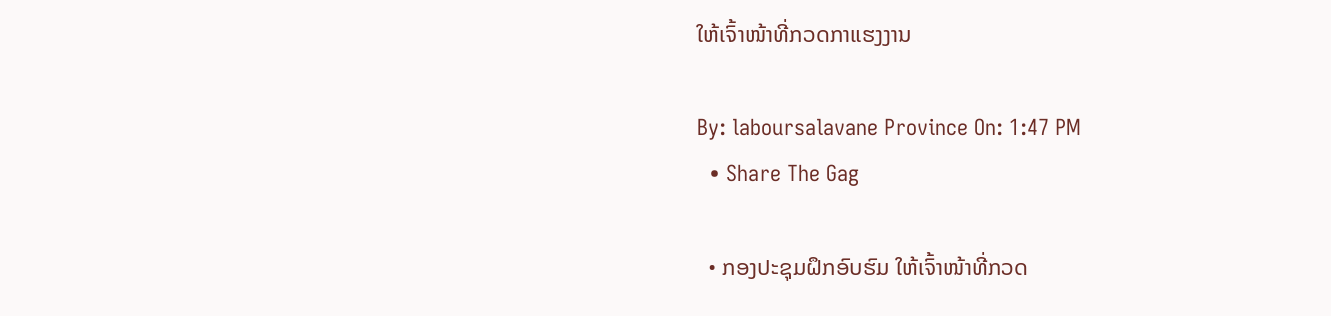ໃຫ້ເຈົ້າໜ້າທີ່ກວດກາແຮງງານ

By: laboursalavane Province On: 1:47 PM
  • Share The Gag

  • ກອງປະຊຸມຝຶກອົບຮົມ ໃຫ້ເຈົ້າໜ້າທີ່ກວດ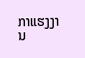ກາແຮງງານ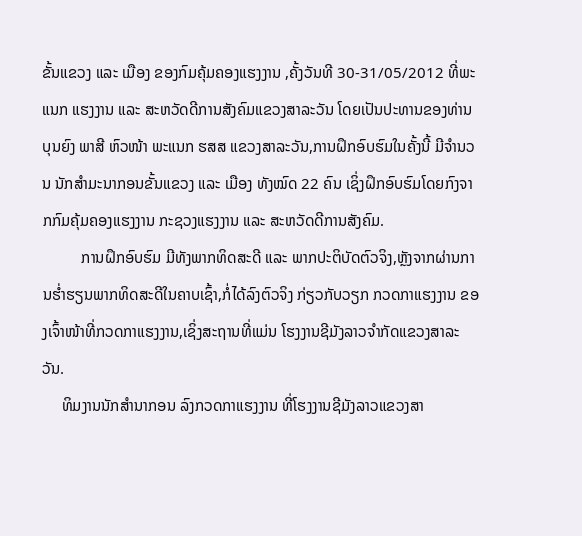ຂັ້ນແຂວງ ແລະ ເມືອງ ຂອງກົມຄຸ້ມຄອງແຮງງານ ,ຄັ້ງວັນທີ 30-31/05/2012 ທີ່ພະແນກ ແຮງງານ ແລະ ສະຫວັດດີການສັງຄົມແຂວງສາລະວັນ ໂດຍເປັນປະທານຂອງທ່ານ ບຸນຍົງ ພາສີ ຫົວໜ້າ ພະແນກ ຮສສ ແຂວງສາລະວັນ,ການຝຶກອົບຮົມໃນຄັ້ງນີ້ ມີຈຳນວນ ນັກສຳມະນາກອນຂັ້ນແຂວງ ແລະ ເມືອງ ທັງໝົດ 22 ຄົນ ເຊິ່ງຝຶກອົບຮົມໂດຍກົງຈາກກົມຄຸ້ມຄອງແຮງງານ ກະຊວງແຮງງານ ແລະ ສະຫວັດດີການສັງຄົມ.
          ການຝຶກອົບຮົມ ມີທັງພາກທິດສະດີ ແລະ ພາກປະຕິບັດຕົວຈິງ,ຫຼັງຈາກຜ່ານການຮ່ຳຮຽນພາກທິດສະດີໃນຄາບເຊົ້າ,ກໍ່ໄດ້ລົງຕົວຈິງ ກ່ຽວກັບວຽກ ກວດກາແຮງງານ ຂອງເຈົ້າໜ້າທີ່ກວດກາແຮງງານ,ເຊິ່ງສະຖານທີ່ແມ່ນ ໂຮງງານຊີມັງລາວຈຳກັດແຂວງສາລະວັນ.
     ທິມງານນັກສຳນາກອນ ລົງກວດກາແຮງງານ ທີ່ໂຮງງານຊີມັງລາວແຂວງສາ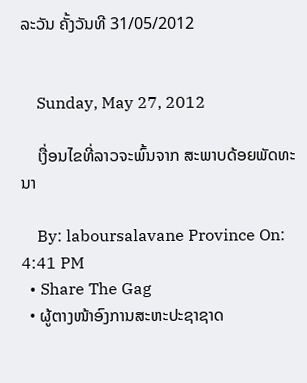ລະວັນ ຄັ້ງວັນທີ 31/05/2012


    Sunday, May 27, 2012

    ເງື່ອນໄຂທີ່ລາວຈະພົ້ນຈາກ ສະພາບດ້ອຍພັດທະນາ

    By: laboursalavane Province On: 4:41 PM
  • Share The Gag
  • ຜູ້ຕາງໜ້າອົງການສະຫະປະຊາຊາດ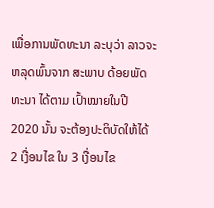ເພື່ອການພັດທະນາ ລະບຸວ່າ ລາວຈະຫລຸດພົ້ນຈາກ ສະພາບ ດ້ອຍພັດທະນາ ໄດ້ຕາມ ເປົ້າໝາຍໃນປີ 2020 ນັ້ນ ຈະຕ້ອງປະຕິບັດໃຫ້ໄດ້ 2 ເງື່ອນໄຂ ໃນ 3 ເງື່ອນໄຂ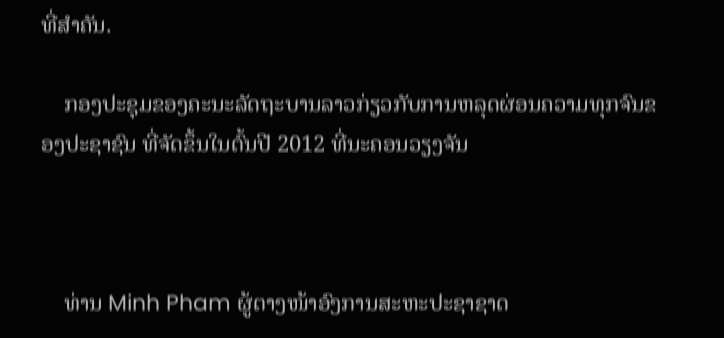ທີ່ສໍາຄັນ.

    ກອງປະຊຸມຂອງຄະນະລັດຖະບານລາວກ່ຽວກັບການຫລຸດຜ່ອນຄວາມທຸກຈົນຂອງປະຊາຊົນ ທີ່ຈັດຂຶ້ນໃນຕົ້ນປີ 2012 ທີ່ນະຄອນວຽງຈັນ



    ທ່ານ Minh Pham ຜູ້ຕາງໜ້າອົງການສະຫະປະຊາຊາດ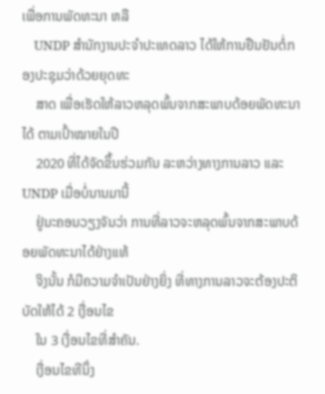ເພື່ອການພັດທະນາ ຫລື
    UNDP ສໍານັກງານປະຈໍາປະເທດລາວ ໄດ້ໃຫ້ການຢືນຢັນຕໍ່ກອງປະຊຸມວ່າດ້ວຍຍຸດທະ
    ສາດ ເພື່ອເຮັດໃຫ້ລາວຫລຸດພົ້ນຈາກສະພາບດ້ອຍພັດທະນາໄດ້ ຕາມເປົ້າໝາຍໃນປີ
    2020 ທີ່ໄດ້ຈັດຂຶ້ນຮ່ວມກັນ ລະຫວ່າງທາງການລາວ ແລະ UNDP ເມື່ອບໍ່ນານມານີ້
    ຢູ່ນະຄອນວຽງຈັນວ່າ ການທີ່ລາວຈະຫລຸດພົ້ນຈາກສະພາບດ້ອຍພັດທະນາໄດ້ຢ່າງແທ້
    ຈິງນັ້ນ ກໍມີຄວາມຈໍາເປັນຢ່າງຍິ່ງ ທີ່ທາງການລາວຈະຕ້ອງປະຕິບັດໃຫ້ໄດ້ 2 ເງື່ອນໄຂ
    ໃນ 3 ເງື່ອນໄຂທີ່ສໍາຄັນ.
    ເງື່ອນໄຂທີນຶ່ງ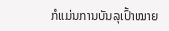ກໍແມ່ນການບັນລຸເປົ້າໝາຍ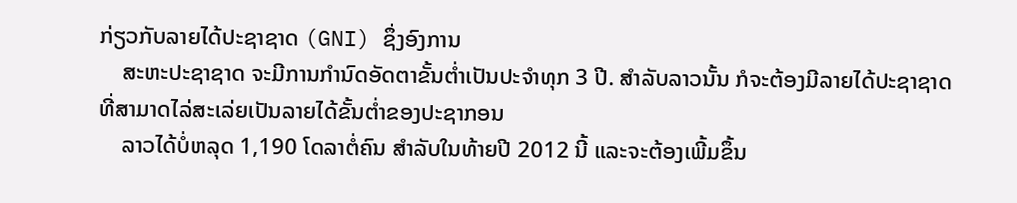ກ່ຽວກັບລາຍໄດ້ປະຊາຊາດ (GNI) ຊຶ່ງອົງການ
    ສະຫະປະຊາຊາດ ຈະມີການກໍານົດອັດຕາຂັ້ນຕໍ່າເປັນປະຈໍາທຸກ 3 ປີ. ສໍາລັບລາວນັ້ນ ກໍຈະຕ້ອງມີລາຍໄດ້ປະຊາຊາດ ທີ່ສາມາດໄລ່ສະເລ່ຍເປັນລາຍໄດ້ຂັ້ນຕໍ່າຂອງປະຊາກອນ
    ລາວໄດ້ບໍ່ຫລຸດ 1,190 ໂດລາຕໍ່ຄົນ ສໍາລັບໃນທ້າຍປີ 2012 ນີ້ ແລະຈະຕ້ອງເພີ້ມຂຶ້ນ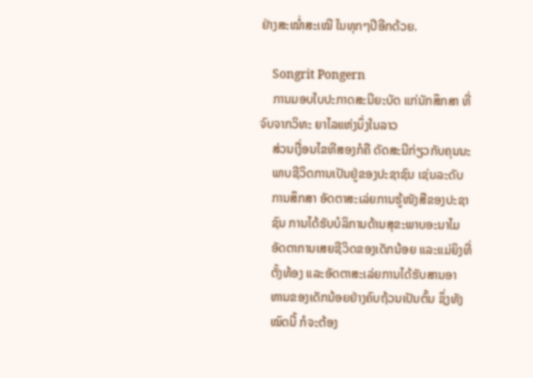ຢ່າງສະໝໍ່າສະເໝີ ໃນທຸກໆປີອີກດ້ວຍ.

    Songrit Pongern
    ການມອບໃບປະກາດສະນີຍະບັດ ແກ່ນັກສຶກສາ ທີ່ຈົບຈາກວິທະ ຍາໄລແຫ່ງນຶ່ງໃນລາວ
    ສ່ວນເງື່ອນໄຂທີສອງກໍຄື ດັດສະນີກ່ຽວກັບຄຸນນະ
    ພາບຊີວິດການເປັນຢູ່ຂອງປະຊາຊົນ ເຊ່ນລະດັບ
    ການສຶກສາ ອັດຕາສະເລ່ຍການຮູ້ໜັງສືຂອງປະຊາ
    ຊົນ ການໄດ້ຮັບບໍລິການດ້ານສຸຂະພາບອະນາໄມ
    ອັດຕາການເສຍຊີວິດຂອງເດັກນ້ອຍ ແລະແມ່ຍິງທີ່
    ຕັ້ງທ້ອງ ແລະອັດຕາສະເລ່ຍການໄດ້ຮັບສານອາ
    ຫານຂອງເດັກນ້ອຍຢ່າງຄົບຖ້ວນເປັນຕົ້ນ ຊຶ່ງທັງ
    ໝົດນີ້ ກໍຈະຕ້ອງ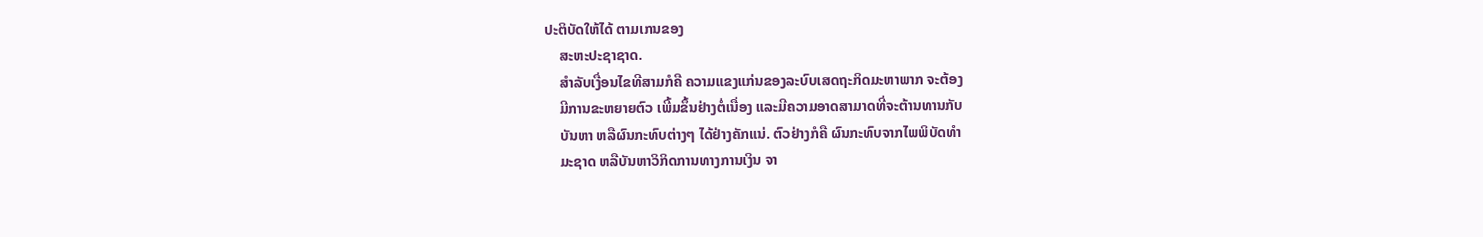ປະຕິບັດໃຫ້ໄດ້ ຕາມເກນຂອງ
    ສະຫະປະຊາຊາດ.
    ສໍາລັບເງື່ອນໄຂທີສາມກໍຄື ຄວາມແຂງແກ່ນຂອງລະບົບເສດຖະກິດມະຫາພາກ ຈະຕ້ອງ
    ມີການຂະຫຍາຍຕົວ ເພີ້ມຂຶ້ນຢ່າງຕໍ່ເນື່ອງ ແລະມີຄວາມອາດສາມາດທີ່ຈະຕ້ານທານກັບ
    ບັນຫາ ຫລືຜົນກະທົບຕ່າງໆ ໄດ້ຢ່າງຄັກແນ່. ຕົວຢ່າງກໍຄື ຜົນກະທົບຈາກໄພພິບັດທໍາ
    ມະຊາດ ຫລືບັນຫາວິກິດການທາງການເງິນ ຈາ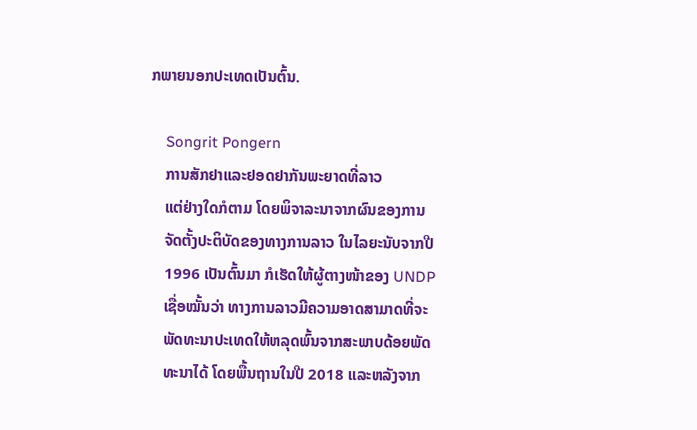ກພາຍນອກປະເທດເປັນຕົ້ນ.

    Songrit Pongern
    ການສັກຢາແລະຢອດຢາກັນພະຍາດທີ່ລາວ
    ແຕ່ຢ່າງໃດກໍຕາມ ໂດຍພິຈາລະນາຈາກຜົນຂອງການ
    ຈັດຕັ້ງປະຕິບັດຂອງທາງການລາວ ໃນໄລຍະນັບຈາກປີ
    1996 ເປັນຕົ້ນມາ ກໍເຮັດໃຫ້ຜູ້ຕາງໜ້າຂອງ UNDP
    ເຊື່ອໝັ້ນວ່າ ທາງການລາວມີຄວາມອາດສາມາດທີ່ຈະ
    ພັດທະນາປະເທດໃຫ້ຫລຸດພົ້ນຈາກສະພາບດ້ອຍພັດ
    ທະນາໄດ້ ໂດຍພື້ນຖານໃນປີ 2018 ແລະຫລັງຈາກ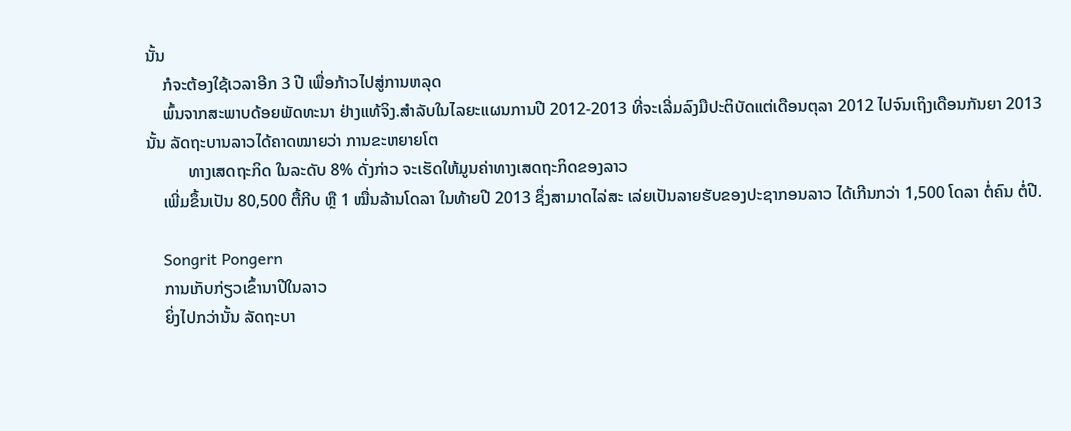ນັ້ນ
    ກໍຈະຕ້ອງໃຊ້ເວລາອີກ 3 ປີ ເພື່ອກ້າວໄປສູ່ການຫລຸດ
    ພົ້ນຈາກສະພາບດ້ອຍພັດທະນາ ຢ່າງແທ້ຈິງ.ສໍາລັບໃນໄລຍະແຜນການປີ 2012-2013 ທີ່ຈະເລີ່ມລົງມືປະຕິບັດແຕ່ເດືອນຕຸລາ 2012 ໄປຈົນເຖິງເດືອນກັນຍາ 2013 ນັ້ນ ລັດຖະບານລາວໄດ້ຄາດໝາຍວ່າ ການຂະຫຍາຍໂຕ
          ທາງເສດຖະກິດ ໃນລະດັບ 8% ດັ່ງກ່າວ ຈະເຮັດໃຫ້ມູນຄ່າທາງເສດຖະກິດຂອງລາວ
    ເພີ່ມຂຶ້ນເປັນ 80,500 ຕື້ກີບ ຫຼື 1 ໝື່ນລ້ານໂດລາ ໃນທ້າຍປີ 2013 ຊຶ່ງສາມາດໄລ່ສະ ເລ່ຍເປັນລາຍຮັບຂອງປະຊາກອນລາວ ໄດ້ເກີນກວ່າ 1,500 ໂດລາ ຕໍ່ຄົນ ຕໍ່ປີ.

    Songrit Pongern
    ການເກັບກ່ຽວເຂົ້ານາປີໃນລາວ
    ຍິ່ງໄປກວ່ານັ້ນ ລັດຖະບາ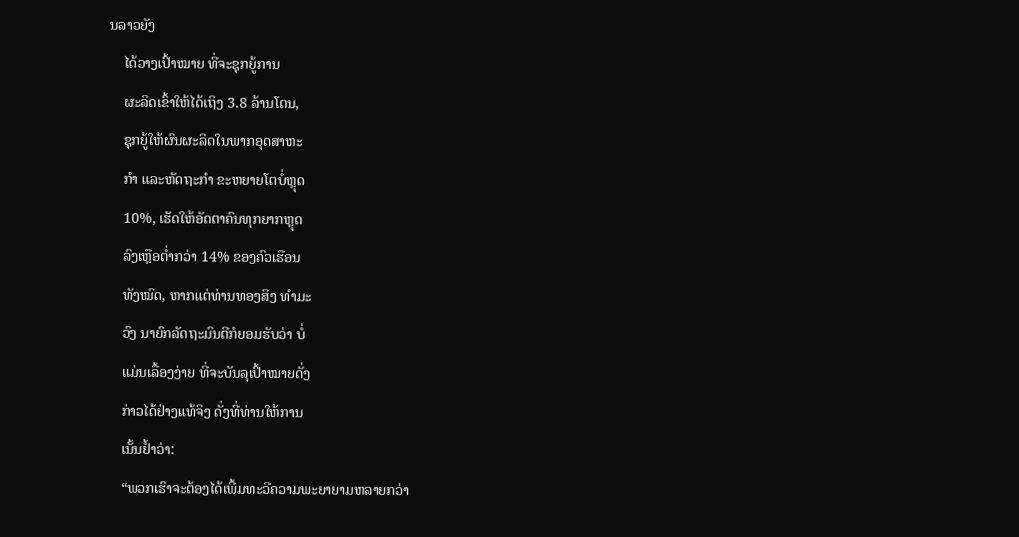ນລາວຍັງ
    ໄດ້ວາງເປົ້າໝາຍ ທີ່ຈະຊຸກຍູ້ການ
    ຜະລິດເຂົ້າໃຫ້ໄດ້ເຖິງ 3.8 ລ້ານໂຕນ,
    ຊຸກຍູ້ໃຫ້ຜົນຜະລິດໃນພາກອຸດສາຫະ
    ກໍາ ແລະຫັດຖະກໍາ ຂະຫຍາຍໂຕບໍ່ຫຼຸດ
    10%, ເຮັດໃຫ້ອັດຕາຄົນທຸກຍາກຫຼຸດ
    ລົງເຫຼືອຕໍ່າກວ່າ 14% ຂອງຄົວເຮືອນ
    ທັງໝົດ, ຫາກແຕ່ທ່ານທອງສິງ ທໍາມະ
    ວົງ ນາຍົກລັດຖະມົນຕີກໍຍອມຮັບວ່າ ບໍ່
    ແມ່ນເລື້ອງງ່າຍ ທີ່ຈະບັນລຸເປົ້າໝາຍດັ່ງ
    ກ່າວໄດ້ຢ່າງແທ້ຈິງ ດັ່ງທີ່ທ່ານໃຫ້ການ
    ເນັ້ນຢໍ້າວ່າ:
    “ພວກເຮົາຈະຕ້ອງໄດ້ເພີ້ມທະວີຄວາມພະຍາຍາມຫລາຍກວ່າ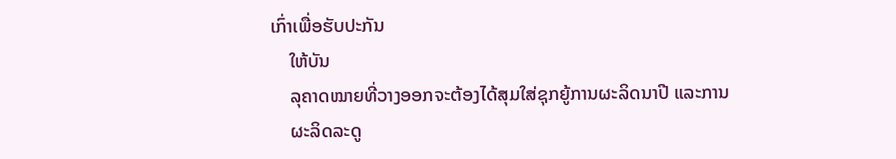ເກົ່າເພື່ອຮັບປະກັນ
    ໃຫ້ບັນ
    ລຸຄາດໝາຍທີ່ວາງອອກຈະຕ້ອງໄດ້ສຸມໃສ່ຊຸກຍູ້ການຜະລິດນາປີ ແລະການ
    ຜະລິດລະດູ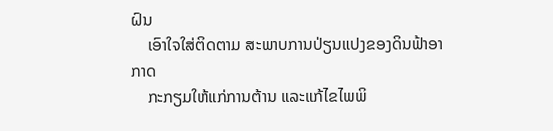ຝົນ
    ເອົາໃຈໃສ່ຕິດຕາມ ສະພາບການປ່ຽນແປງຂອງດິນຟ້າອາກາດ
    ກະກຽມໃຫ້ແກ່ການຕ້ານ ແລະແກ້ໄຂໄພພິ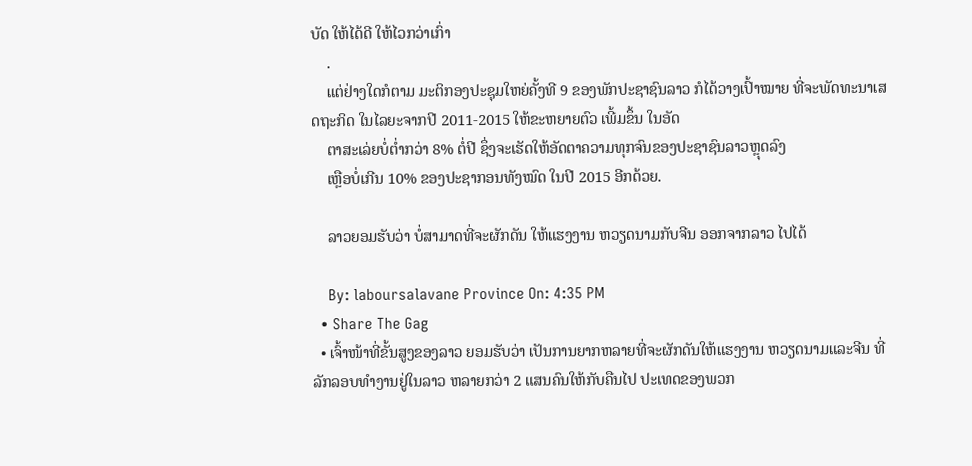ບັດ ໃຫ້ໄດ້ດີ ໃຫ້ໄວກວ່າເກົ່າ
    .
    ແຕ່ຢ່າງໃດກໍຕາມ ມະຕິກອງປະຊຸມໃຫຍ່ຄັ້ງທີ 9 ຂອງພັກປະຊາຊົນລາວ ກໍໄດ້ວາງເປົ້າໝາຍ ທີ່ຈະພັດທະນາເສດຖະກິດ ໃນໄລຍະຈາກປີ 2011-2015 ໃຫ້ຂະຫຍາຍຕົວ ເພີ້ມຂຶ້ນ ໃນອັດ
    ຕາສະເລ່ຍບໍ່ຕໍ່າກວ່າ 8% ຕໍ່ປີ ຊຶ່ງຈະເຮັດໃຫ້ອັດຕາຄວາມທຸກຈົນຂອງປະຊາຊົນລາວຫຼຸດລົງ
    ເຫຼືອບໍ່ເກີນ 10% ຂອງປະຊາກອນທັງໝົດ ໃນປີ 2015 ອີກດ້ວຍ.

    ລາວຍອມຮັບວ່າ ບໍ່ສາມາດທີ່ຈະຜັກດັນ ໃຫ້ແຮງງານ ຫວຽດນາມກັບຈີນ ອອກຈາກລາວ ໄປໄດ້

    By: laboursalavane Province On: 4:35 PM
  • Share The Gag
  • ເຈົ້າໜ້າທີ່ຂັ້ນສູງຂອງລາວ ຍອມຮັບວ່າ ເປັນການຍາກຫລາຍທີ່ຈະຜັກດັນໃຫ້ແຮງງານ ຫວຽດນາມແລະຈີນ ທີ່ລັກລອບທໍາງານຢູ່ໃນລາວ ຫລາຍກວ່າ 2 ແສນຄົນໃຫ້ກັບຄືນໄປ ປະເທດຂອງພວກ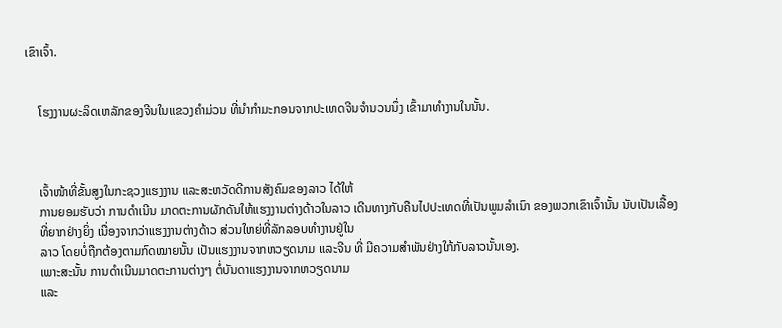ເຂົາເຈົ້າ.


    ໂຮງງານຜະລິດເຫລັກຂອງຈີນໃນແຂວງຄໍາມ່ວນ ທີ່ນໍາກໍາມະກອນຈາກປະເທດຈີນຈໍານວນນຶ່ງ ເຂົ້າມາທໍາງານໃນນັ້ນ.



    ເຈົ້າໜ້າທີ່ຂັ້ນສູງໃນກະຊວງແຮງງານ ແລະສະຫວັດດີການສັງຄົມຂອງລາວ ໄດ້ໃຫ້
    ການຍອມຮັບວ່າ ການດໍາເນີນ ມາດຕະການຜັກດັນໃຫ້ແຮງງານຕ່າງດ້າວໃນລາວ ເດີນທາງກັບຄືນໄປປະເທດທີ່ເປັນພູມລໍາເນົາ ຂອງພວກເຂົາເຈົ້ານັ້ນ ນັບເປັນເລື້ອງ
    ທີ່ຍາກຢ່າງຍິ່ງ ເນື່ອງຈາກວ່າແຮງງານຕ່າງດ້າວ ສ່ວນໃຫຍ່ທີ່ລັກລອບທໍາງານຢູ່ໃນ
    ລາວ ໂດຍບໍ່ຖືກຕ້ອງຕາມກົດໝາຍນັ້ນ ເປັນແຮງງານຈາກຫວຽດນາມ ແລະຈີນ ທີ່ ມີຄວາມສໍາພັນຢ່າງໃກ້ກັບລາວນັ້ນເອງ.
    ເພາະສະນັ້ນ ການດໍາເນີນມາດຕະການຕ່າງໆ ຕໍ່ບັນດາແຮງງານຈາກຫວຽດນາມ
    ແລະ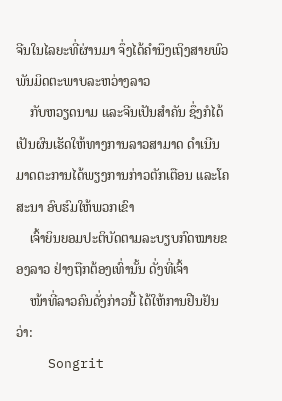ຈີນໃນໄລຍະທີ່ຜ່ານມາ ຈຶ່ງໄດ້ຄໍານຶງເຖິງສາຍພົວພັນມິດຕະພາບລະຫວ່າງລາວ
    ກັບຫວຽດນາມ ແລະຈີນເປັນສໍາຄັນ ຊຶ່ງກໍໄດ້ ເປັນຜົນເຮັດໃຫ້ທາງການລາວສາມາດ ດໍາເນີນມາດຕະການໄດ້ພຽງການກ່າວຕັກເຕືອນ ແລະໂຄສະນາ ອົບຮົມໃຫ້ພວກເຂົາ
    ເຈົ້າຍິນຍອມປະຕິບັດຕາມລະບຽບກົດໝາຍຂອງລາວ ຢ່າງຖືກຕ້ອງເທົ່ານັ້ນ ດັ່ງທີ່ເຈົ້າ
    ໜ້າທີ່ລາວຄົນດັ່ງກ່າວນີ້ ໄດ້ໃຫ້ການຢືນຢັນວ່າ:
    Songrit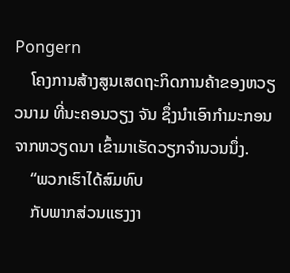Pongern
    ໂຄງການສ້າງສູນເສດຖະກິດການຄ້າຂອງຫວຽວນາມ ທີ່ນະຄອນວຽງ ຈັນ ຊຶ່ງນໍາເອົາກໍາມະກອນຈາກຫວຽດນາ ເຂົ້າມາເຮັດວຽກຈໍານວນນຶ່ງ.
    “ພວກເຮົາໄດ້ສົມທົບ
    ກັບພາກສ່ວນແຮງງາ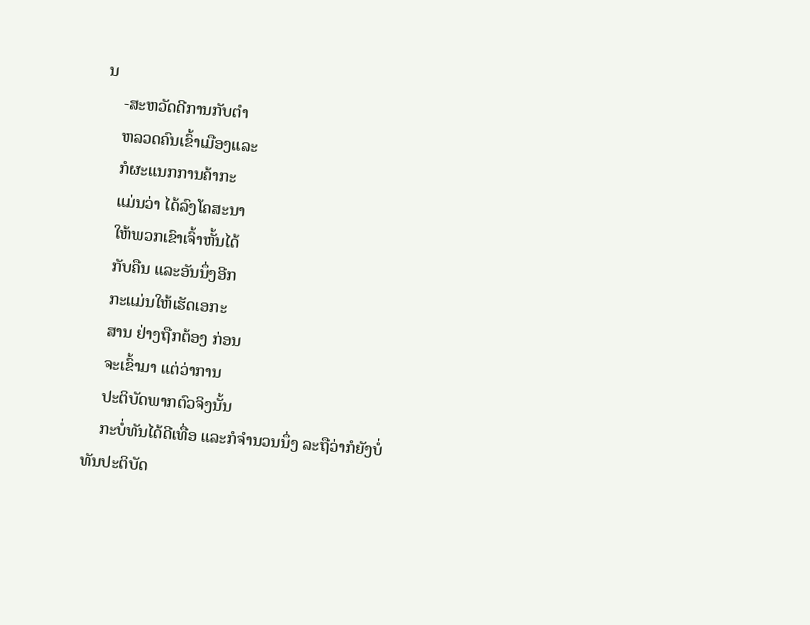ນ
    -ສະຫວັດດີການກັບຕໍາ
    ຫລວດຄົນເຂົ້າເມືອງແລະ
    ກໍຜະແນກການຄ້າກະ
    ແມ່ນວ່າ ໄດ້ລົງໂຄສະນາ
    ໃຫ້ພວກເຂົາເຈົ້າຫັ້ນໄດ້
    ກັບຄືນ ແລະອັນນຶ່ງອີກ
    ກະແມ່ນໃຫ້ເຮັດເອກະ
    ສານ ຢ່າງຖືກຕ້ອງ ກ່ອນ
    ຈະເຂົ້າມາ ແຕ່ວ່າການ
    ປະຕິບັດພາກຕົວຈິງນັ້ນ
    ກະບໍ່ທັນໄດ້ດີເທື່ອ ແລະກໍຈໍານວນນຶ່ງ ລະຖືວ່າກໍຍັງບໍ່ທັນປະຕິບັດ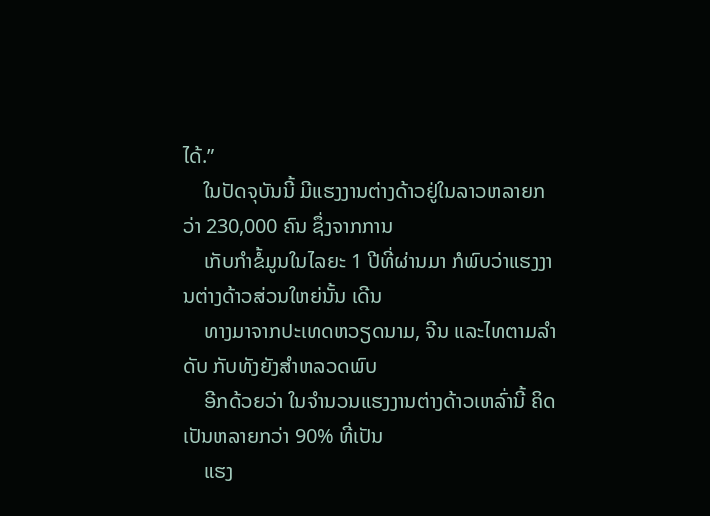ໄດ້.”
    ໃນປັດຈຸບັນນີ້ ມີແຮງງານຕ່າງດ້າວຢູ່ໃນລາວຫລາຍກວ່າ 230,000 ຄົນ ຊຶ່ງຈາກການ
    ເກັບກໍາຂໍ້ມູນໃນໄລຍະ 1 ປີທີ່ຜ່ານມາ ກໍພົບວ່າແຮງງານຕ່າງດ້າວສ່ວນໃຫຍ່ນັ້ນ ເດີນ
    ທາງມາຈາກປະເທດຫວຽດນາມ, ຈີນ ແລະໄທຕາມລໍາດັບ ກັບທັງຍັງສໍາຫລວດພົບ
    ອີກດ້ວຍວ່າ ໃນຈໍານວນແຮງງານຕ່າງດ້າວເຫລົ່ານີ້ ຄິດເປັນຫລາຍກວ່າ 90% ທີ່ເປັນ
    ແຮງ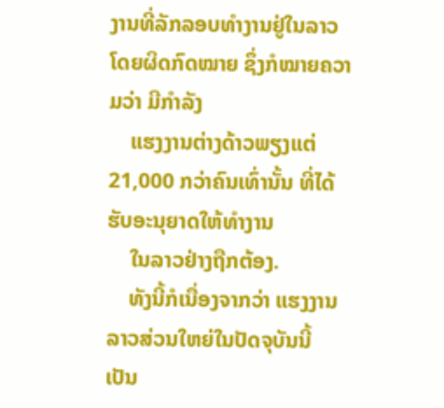ງານທີ່ລັກລອບທໍາງານຢູ່ໃນລາວໂດຍຜິດກົດໝາຍ ຊຶ່ງກໍໝາຍຄວາມວ່າ ມີກໍາລັງ
    ແຮງງານຕ່າງດ້າວພຽງແຕ່ 21,000 ກວ່າຄົນເທົ່ານັ້ນ ທີ່ໄດ້ຮັບອະນຸຍາດໃຫ້ທໍາງານ
    ໃນລາວຢ່າງຖືກຕ້ອງ.
    ທັງນີ້ກໍເນື່ອງຈາກວ່າ ແຮງງານລາວສ່ວນໃຫຍ່ໃນປັດຈຸບັນນີ້ ເປັນ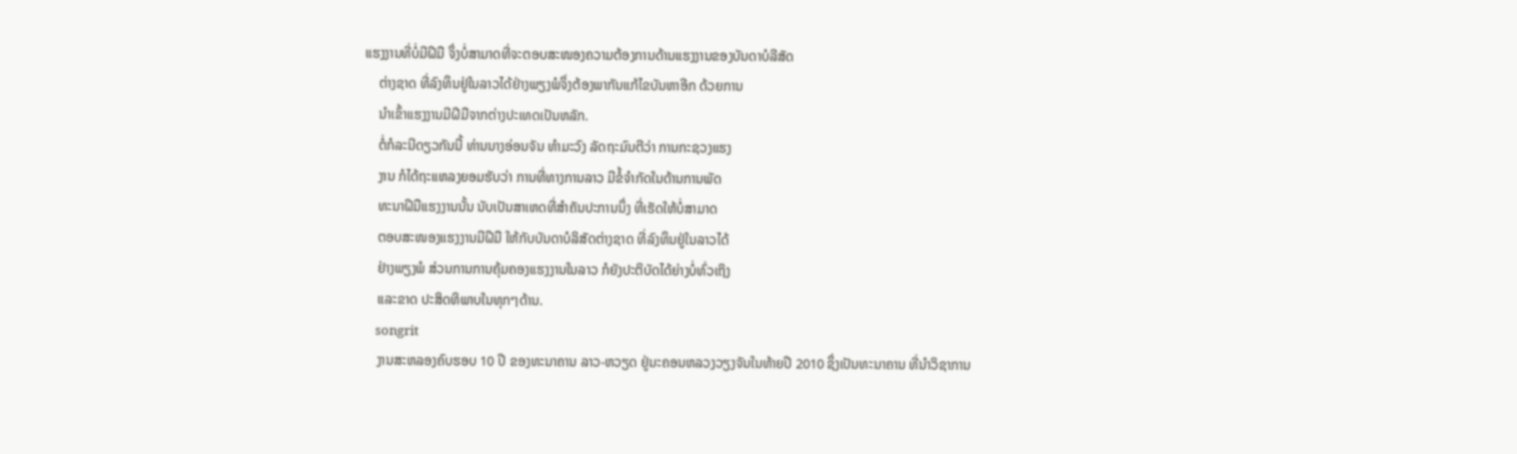ແຮງງານທີ່ບໍ່ມີຝີມື ຈຶ່ງບໍ່ສາມາດທີ່ຈະຕອບສະໜອງຄວາມຕ້ອງການດ້ານແຮງງານຂອງບັນດາບໍລີສັດ
    ຕ່າງຊາດ ທີ່ລົງທຶນຢູ່ໃນລາວໄດ້ຢ່າງພຽງພໍຈຶ່ງຕ້ອງພາກັນແກ້ໄຂບັນຫາອີກ ດ້ວຍການ
    ນໍາເຂົ້າແຮງງານມີຝີມືຈາກຕ່າງປະເທດເປັນຫລັກ.
    ຕໍ່ກໍລະນີດຽວກັນນີ້ ທ່ານນາງອ່ອນຈັນ ທໍາມະວົງ ລັດຖະມົນຕີວ່າ ການກະຊວງແຮງ
    ງານ ກໍໄດ້ຖະແຫລງຍອມຮັບວ່າ ການທີ່ທາງການລາວ ມີຂໍ້ຈໍາກັດໃນດ້ານການພັດ
    ທະນາຝີມືແຮງງານນັ້ນ ນັບເປັນສາເຫດທີ່ສໍາຄັນປະການນຶ່ງ ທີ່ເຮັດໃຫ້ບໍ່ສາມາດ
    ຕອບສະໜອງແຮງງານມີຝີມື ໃຫ້ກັບບັນດາບໍລິສັດຕ່າງຊາດ ທີ່ລົງທຶນຢູ່ໃນລາວໄດ້
    ຢ່າງພຽງພໍ ສ່ວນການການຄຸ້ມຄອງແຮງງານໃນລາວ ກໍຍັງປະຕິບັດໄດ້ຍ່າງບໍ່ທົ່ວເຖິງ
    ແລະຂາດ ປະສິດທິພາບໃນທຸກໆດ້ານ.
    songrit
    ງານສະຫລອງຄົບຮອບ 10 ປີ ຂອງທະນາຄານ ລາວ-ຫວຽດ ຢູ່ນະຄອນຫລວງວຽງຈັນໃນທ້າຍປີ 2010 ຊຶ່ງເປັນທະນາຄານ ທີ່ນໍາວິຊາການ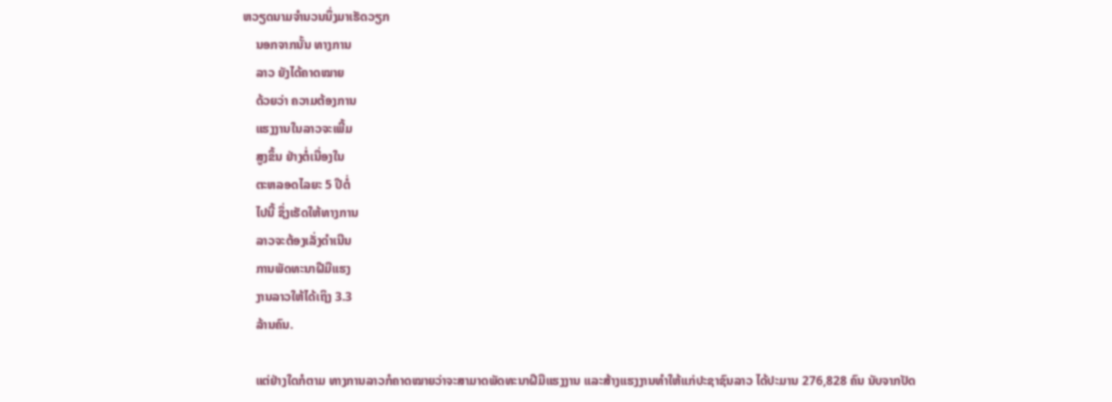ຫວຽດນາມຈໍານວນນຶ່ງມາເຮັດວຽກ
    ນອກຈາກນັ້ນ ທາງການ
    ລາວ ຍັງໄດ້ຄາດໝາຍ
    ດ້ວຍວ່າ ຄວາມຕ້ອງການ
    ແຮງງານໃນລາວຈະເພີ້ມ
    ສູງຂຶ້ນ ຢ່າງຕໍ່ເນື່ອງໃນ
    ຕະຫລອດໄລຍະ 5 ປີຕໍ່
    ໄປນີ້ ຊຶ່ງເຮັດໃຫ້ທາງການ
    ລາວຈະຕ້ອງເລັ່ງດໍາເນີນ
    ການພັດທະນາຝີມືແຮງ
    ງານລາວໃຫ້ໄດ້ເຖິງ 3.3
    ລ້ານຄົນ.

    ແຕ່ຢ່າງໃດກໍຕາມ ທາງການລາວກໍຄາດໝາຍວ່າຈະສາມາດພັດທະນາຝີມືແຮງງານ ແລະສ້າງແຮງງານທໍາໃຫ້ແກ່ປະຊາຊົນລາວ ໄດ້ປະມານ 276,828 ຄົນ ນັບຈາກປັດ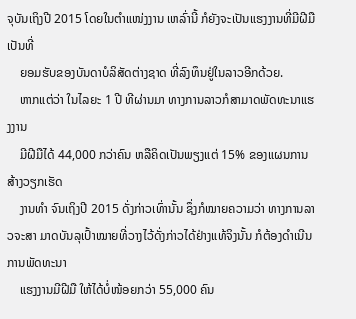ຈຸບັນເຖິງປີ 2015 ໂດຍໃນຕໍາແໜ່ງງານ ເຫລົ່ານີ້ ກໍຍັງຈະເປັນແຮງງານທີ່ມີຝີມືເປັນທີ່
    ຍອມຮັບຂອງບັນດາບໍລິສັດຕ່າງຊາດ ທີ່ລົງທຶນຢູ່ໃນລາວອີກດ້ວຍ.
    ຫາກແຕ່ວ່າ ໃນໄລຍະ 1 ປີ ທີຜ່ານມາ ທາງການລາວກໍສາມາດພັດທະນາແຮງງານ
    ມີຝີມືໄດ້ 44,000 ກວ່າຄົນ ຫລືຄິດເປັນພຽງແຕ່ 15% ຂອງແຜນການສ້າງວຽກເຮັດ
    ງານທໍາ ຈົນເຖິງປີ 2015 ດັ່ງກ່າວເທົ່ານັ້ນ ຊຶ່ງກໍໝາຍຄວາມວ່າ ທາງການລາວຈະສາ ມາດບັນລຸເປົ້າໝາຍທີ່ວາງໄວ້ດັ່ງກ່າວໄດ້ຢ່າງແທ້ຈິງນັ້ນ ກໍຕ້ອງດໍາເນີນການພັດທະນາ
    ແຮງງານມີຝີມື ໃຫ້ໄດ້ບໍ່ໜ້ອຍກວ່າ 55,000 ຄົນ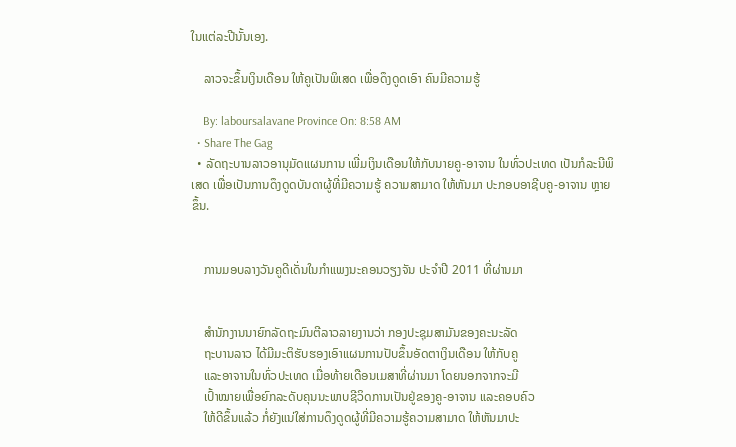ໃນແຕ່ລະປີນັ້ນເອງ.

    ລາວຈະຂຶ້ນເງິນເດືອນ ໃຫ້ຄູເປັນພິເສດ ເພື່ອດຶງດູດເອົາ ຄົນມີຄວາມຮູ້

    By: laboursalavane Province On: 8:58 AM
  • Share The Gag
  • ລັດຖະບານລາວອານຸມັດແຜນການ ເພີ່ມເງິນເດືອນໃຫ້ກັບນາຍຄູ-ອາຈານ ໃນທົ່ວປະເທດ ເປັນກໍລະນີພິເສດ ເພື່ອເປັນການດຶງດູດບັນດາຜູ້ທີ່ມີຄວາມຮູ້ ຄວາມສາມາດ ໃຫ້ຫັນມາ ປະກອບອາຊີບຄູ-ອາຈານ ຫຼາຍຂຶ້ນ.


    ການມອບລາງວັນຄູດີເດັ່ນໃນກໍາແພງນະຄອນວຽງຈັນ ປະຈໍາປີ 2011 ທີ່ຜ່ານມາ


    ສໍານັກງານນາຍົກລັດຖະມົນຕີລາວລາຍງານວ່າ ກອງປະຊຸມສາມັນຂອງຄະນະລັດ
    ຖະບານລາວ ໄດ້ມີມະຕິຮັບຮອງເອົາແຜນການປັບຂຶ້ນອັດຕາເງິນເດືອນ ໃຫ້ກັບຄູ
    ແລະອາຈານໃນທົ່ວປະເທດ ເມື່ອທ້າຍເດືອນເມສາທີ່ຜ່ານມາ ໂດຍນອກຈາກຈະມີ
    ເປົ້າໝາຍເພື່ອຍົກລະດັບຄຸນນະພາບຊີວິດການເປັນຢູ່ຂອງຄູ-ອາຈານ ແລະຄອບຄົວ
    ໃຫ້ດີຂຶ້ນແລ້ວ ກໍ່ຍັງແນ່ໃສ່ການດຶງດູດຜູ້ທີ່ມີຄວາມຮູ້ຄວາມສາມາດ ໃຫ້ຫັນມາປະ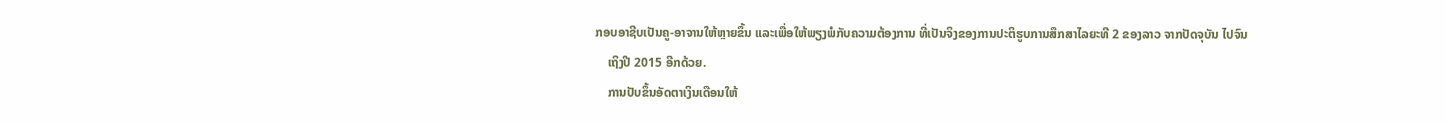ກອບອາຊີບເປັນຄູ-ອາຈານໃຫ້ຫຼາຍຂຶ້ນ ແລະເພື່ອໃຫ້ພຽງພໍກັບຄວາມຕ້ອງການ ທີ່ເປັນຈິງຂອງການປະຕິຮູບການສຶກສາໄລຍະທີ 2 ຂອງລາວ ຈາກປັດຈຸບັນ ໄປຈົນ
    ເຖິງປີ 2015 ອີກດ້ວຍ.
    ການປັບຂຶ້ນອັດຕາເງິນເດືອນໃຫ້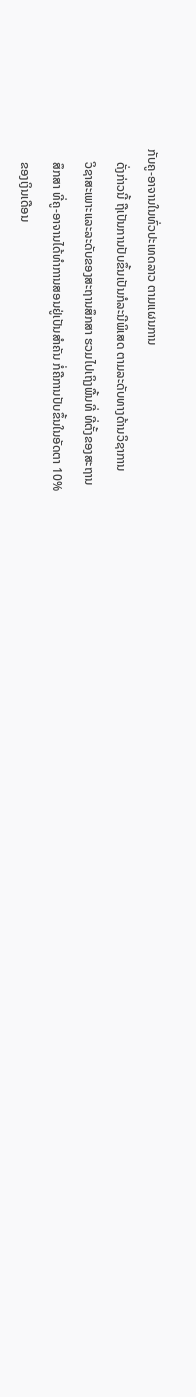ກັບຄູ-ອາຈານໃນທົ່ວປະເທດລາວ ຕາມແຜນການ
    ດັ່ງກ່າວນີ້ ຖືເປັນການປັບຂຶ້ນເປັນກໍລະນີພິເສດ ຕາມລະດັບທາງດ້ານວິຊາການ
    ວິຊາສະເພາະແລະລະດັບຂອງສະຖານສຶກສາ ຮວມໄປເຖິງພື້ນທີ່ ທີ່ຕັ້ງຂອງສະຖານ
    ສຶກສາ ທີ່ຄູ-ອາຈານໄດ້ທໍາການສອນຢູ່ເປັນສໍາຄັນ ກໍ່ຄືການປັບຂຶ້ນໃນອັດຕາ 10%
    ຂອງເງິນເດືອນ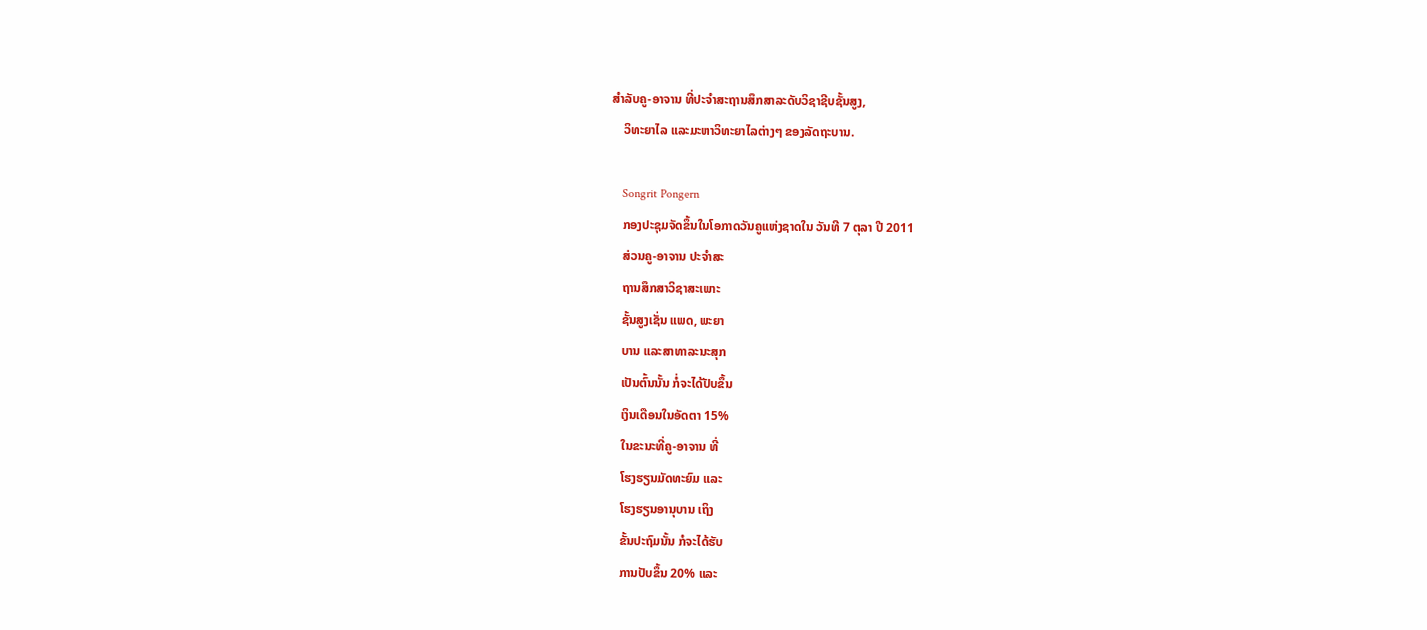ສໍາລັບຄູ-ອາຈານ ທີ່ປະຈໍາສະຖານສຶກສາລະດັບວິຊາຊີບຊັ້ນສູງ,
    ວິທະຍາໄລ ແລະມະຫາວິທະຍາໄລຕ່າງໆ ຂອງລັດຖະບານ.

    Songrit Pongern
    ກອງປະຊຸມຈັດຂຶ້ນໃນໂອກາດວັນຄູແຫ່ງຊາດໃນ ວັນທີ 7 ຕຸລາ ປີ 2011
    ສ່ວນຄູ-ອາຈານ ປະຈໍາສະ
    ຖານສຶກສາວິຊາສະເພາະ
    ຊັ້ນສູງເຊັ່ນ ແພດ, ພະຍາ
    ບານ ແລະສາທາລະນະສຸກ
    ເປັນຕົ້ນນັ້ນ ກໍ່ຈະໄດ້ປັບຂຶ້ນ
    ເງິນເດືອນໃນອັດຕາ 15%
    ໃນຂະນະທີ່ຄູ-ອາຈານ ທີ່
    ໂຮງຮຽນມັດທະຍົມ ແລະ
    ໂຮງຮຽນອານຸບານ ເຖິງ
    ຂັ້ນປະຖົມນັ້ນ ກໍຈະໄດ້ຮັບ
    ການປັບຂຶ້ນ 20% ແລະ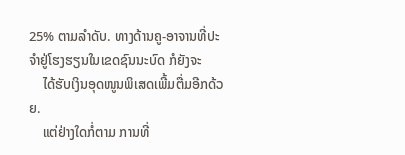25% ຕາມລໍາດັບ. ທາງດ້ານຄູ-ອາຈານທີ່ປະຈໍາຢູ່ໂຮງຮຽນໃນເຂດຊົນນະບົດ ກໍຍັງຈະ
    ໄດ້ຮັບເງິນອຸດໜູນພິເສດເພີ້ມຕື່ມອີກດ້ວຍ.
    ແຕ່ຢ່າງໃດກໍ່ຕາມ ການທີ່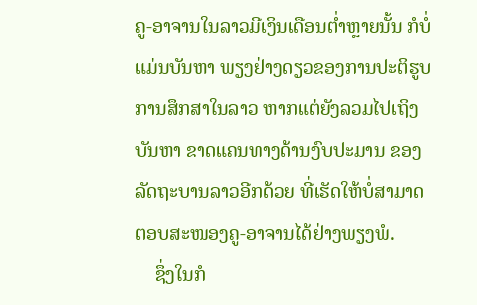ຄູ-ອາຈານໃນລາວມີເງິນເດືອນຕໍ່າຫຼາຍນັ້ນ ກໍບໍ່ແມ່ນບັນຫາ ພຽງຢ່າງດຽວຂອງການປະຕິຮູບການສຶກສາໃນລາວ ຫາກແຕ່ຍັງລວມໄປເຖິງບັນຫາ ຂາດແຄນທາງດ້ານງົບປະມານ ຂອງລັດຖະບານລາວອີກດ້ວຍ ທີ່ເຮັດໃຫ້ບໍ່ສາມາດ ຕອບສະໜອງຄູ-ອາຈານໄດ້ຢ່າງພຽງພໍ.
    ຊຶ່ງໃນກໍ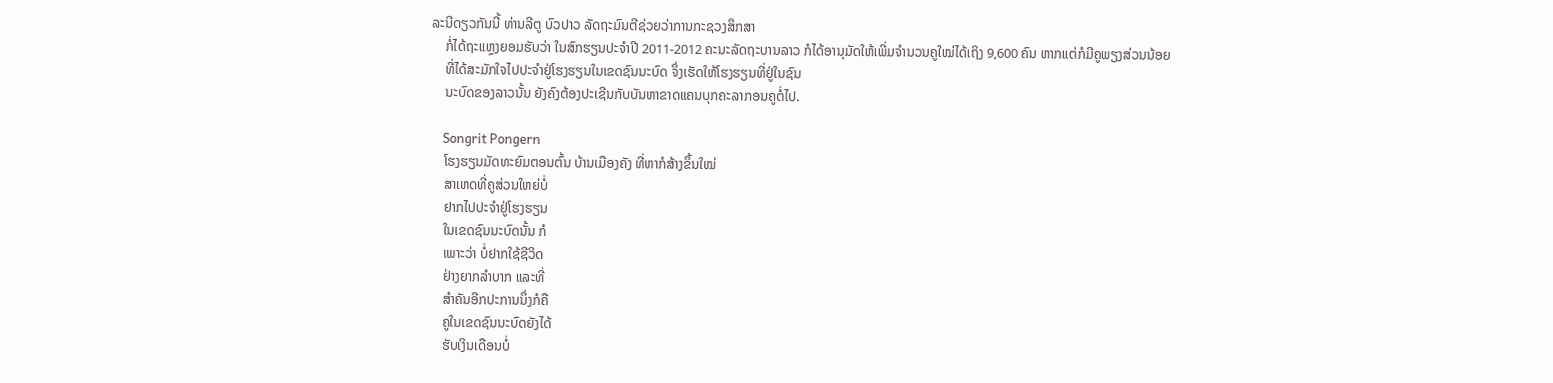ລະນີດຽວກັນນີ້ ທ່ານລີຕູ ບົວປາວ ລັດຖະມົນຕີຊ່ວຍວ່າການກະຊວງສຶກສາ
    ກໍ່ໄດ້ຖະແຫຼງຍອມຮັບວ່າ ໃນສົກຮຽນປະຈໍາປີ 2011-2012 ຄະນະລັດຖະບານລາວ ກໍໄດ້ອານຸມັດໃຫ້ເພີ່ມຈໍານວນຄູໃໝ່ໄດ້ເຖິງ 9,600 ຄົນ ຫາກແຕ່ກໍມີຄູພຽງສ່ວນນ້ອຍ
    ທີ່ໄດ້ສະມັກໃຈໄປປະຈໍາຢູ່ໂຮງຮຽນໃນເຂດຊົນນະບົດ ຈຶ່ງເຮັດໃຫ້ໂຮງຮຽນທີ່ຢູ່ໃນຊົນ
    ນະບົດຂອງລາວນັ້ນ ຍັງຄົງຕ້ອງປະເຊີນກັບບັນຫາຂາດແຄນບຸກຄະລາກອນຄູຕໍ່ໄປ.

    Songrit Pongern
    ໂຮງຮຽນມັດທະຍົມຕອນຕົ້ນ ບ້ານເມືອງຄັງ ທີ່ຫາກໍສ້າງຂຶ້ນໃໝ່
    ສາເຫດທີ່ຄູສ່ວນໃຫຍ່ບໍ່
    ຢາກໄປປະຈໍາຢູ່ໂຮງຮຽນ
    ໃນເຂດຊົນນະບົດນັ້ນ ກໍ
    ເພາະວ່າ ບໍ່ຢາກໃຊ້ຊີວິດ
    ຢ່າງຍາກລໍາບາກ ແລະທີ່
    ສໍາຄັນອີກປະການນຶ່ງກໍຄື
    ຄູໃນເຂດຊົນນະບົດຍັງໄດ້
    ຮັບເງິນເດືອນບໍ່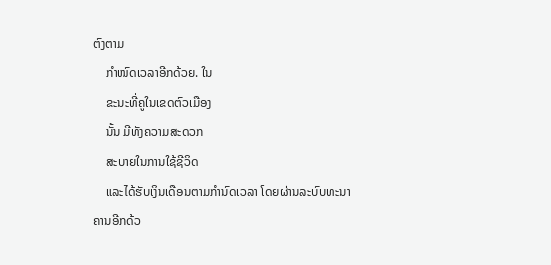ຕົງຕາມ
    ກໍາໜົດເວລາອີກດ້ວຍ. ໃນ
    ຂະນະທີ່ຄູໃນເຂດຕົວເມືອງ
    ນັ້ນ ມີທັງຄວາມສະດວກ
    ສະບາຍໃນການໃຊ້ຊີວິດ
    ແລະໄດ້ຮັບເງິນເດືອນຕາມກໍານົດເວລາ ໂດຍຜ່ານລະບົບທະນາຄານອີກດ້ວ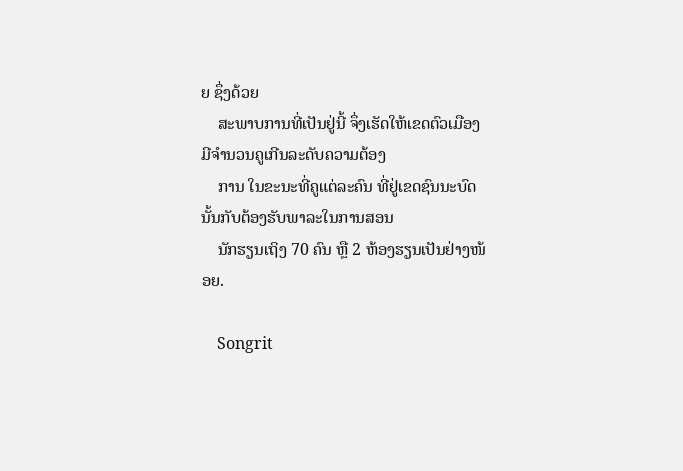ຍ ຊຶ່ງດ້ວຍ
    ສະພາບການທີ່ເປັນຢູ່ນີ້ ຈຶ່ງເຮັດໃຫ້ເຂດຕົວເມືອງມີຈໍານວນຄູເກີນລະດັບຄວາມຕ້ອງ
    ການ ໃນຂະນະທີ່ຄູແຕ່ລະຄົນ ທີ່ຢູ່ເຂດຊົນນະບົດນັ້ນກັບຕ້ອງຮັບພາລະໃນການສອນ
    ນັກຮຽນເຖິງ 70 ຄົນ ຫຼື 2 ຫ້ອງຮຽນເປັນຢ່າງໜ້ອຍ.

    Songrit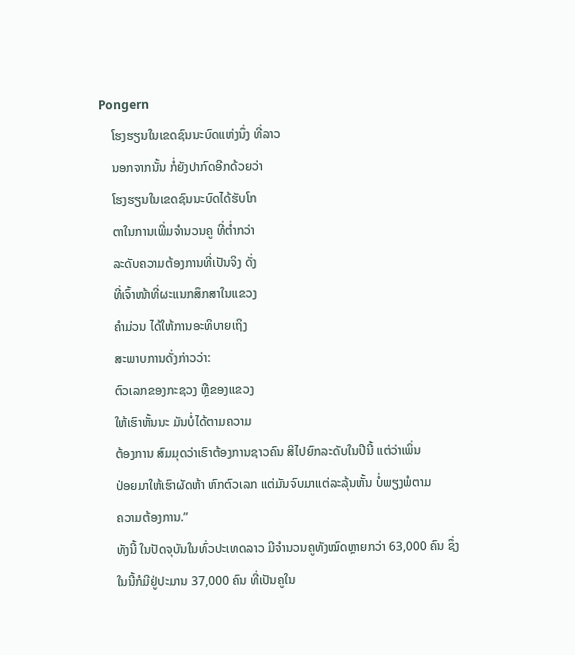Pongern
    ໂຮງຮຽນໃນເຂດຊົນນະບົດແຫ່ງນຶ່ງ ທີ່ລາວ
    ນອກຈາກນັ້ນ ກໍ່ຍັງປາກົດອີກດ້ວຍວ່າ
    ໂຮງຮຽນໃນເຂດຊົນນະບົດໄດ້ຮັບໂກ
    ຕາໃນການເພີ່ມຈໍານວນຄູ ທີ່ຕໍ່າກວ່າ
    ລະດັບຄວາມຕ້ອງການທີ່ເປັນຈິງ ດັ່ງ
    ທີ່ເຈົ້າໜ້າທີ່ຜະແນກສຶກສາໃນແຂວງ
    ຄໍາມ່ວນ ໄດ້ໃຫ້ການອະທິບາຍເຖິງ
    ສະພາບການດັ່ງກ່າວວ່າ:
    ຕົວເລກຂອງກະຊວງ ຫຼືຂອງແຂວງ
    ໃຫ້ເຮົາຫັ້ນນະ ມັນບໍ່ໄດ້ຕາມຄວາມ
    ຕ້ອງການ ສົມມຸດວ່າເຮົາຕ້ອງການຊາວຄົນ ສິໄປຍົກລະດັບໃນປີນີ້ ແຕ່ວ່າເພິ່ນ
    ປ່ອຍມາໃຫ້ເຮົາຜັດຫ້າ ຫົກຕົວເລກ ແຕ່ມັນຈົບມາແຕ່ລະລຸ້ນຫັ້ນ ບໍ່ພຽງພໍຕາມ
    ຄວາມຕ້ອງການ.”
    ທັງນີ້ ໃນປັດຈຸບັນໃນທົ່ວປະເທດລາວ ມີຈໍານວນຄູທັງໝົດຫຼາຍກວ່າ 63,000 ຄົນ ຊຶ່ງ
    ໃນນີ້ກໍມີຢູ່ປະມານ 37,000 ຄົນ ທີ່ເປັນຄູໃນ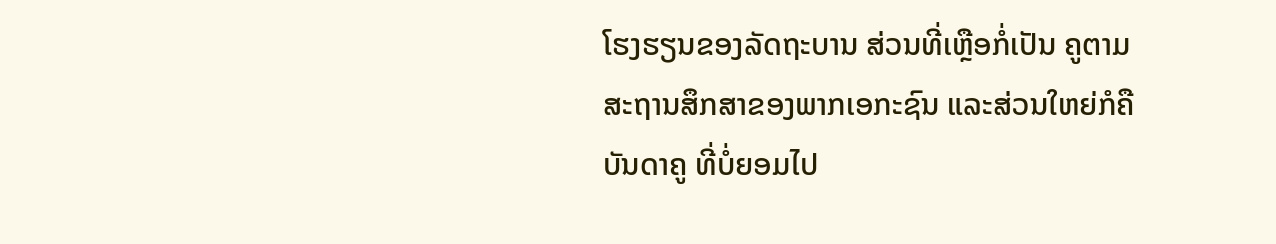ໂຮງຮຽນຂອງລັດຖະບານ ສ່ວນທີ່ເຫຼືອກໍ່ເປັນ ຄູຕາມສະຖານສຶກສາຂອງພາກເອກະຊົນ ແລະສ່ວນໃຫຍ່ກໍຄືບັນດາຄູ ທີ່ບໍ່ຍອມໄປ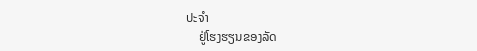ປະຈໍາ
    ຢູ່ໂຮງຮຽນຂອງລັດ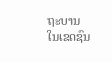ຖະບານ ໃນເຂດຊົນ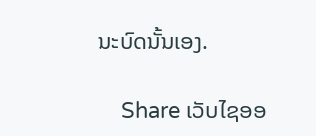ນະບົດນັ້ນເອງ.

    Share ເວັບໄຊອອ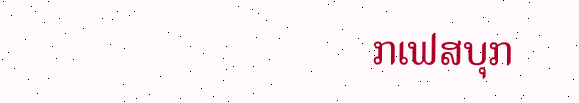ກເຟສບຸກ